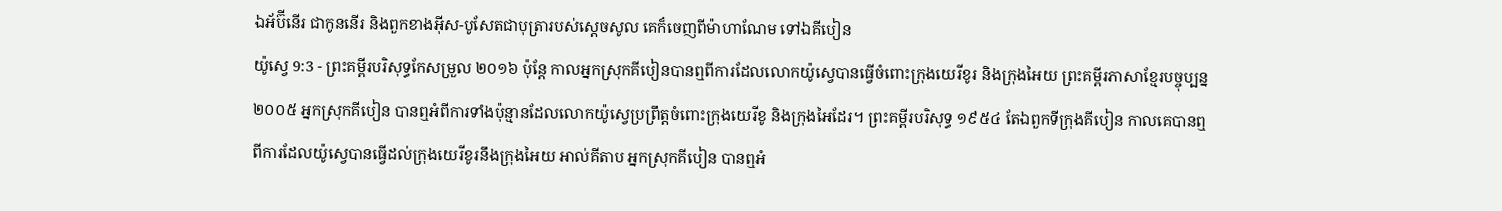ឯអ័ប៊ីនើរ ជាកូននើរ និងពួកខាងអ៊ីស-បូសែតជាបុត្រារបស់ស្ដេចសូល គេក៏ចេញពីម៉ាហាណែម ទៅឯគីបៀន
យ៉ូស្វេ 9:3 - ព្រះគម្ពីរបរិសុទ្ធកែសម្រួល ២០១៦ ប៉ុន្ដែ កាលអ្នកស្រុកគីបៀនបានឮពីការដែលលោកយ៉ូស្វេបានធ្វើចំពោះក្រុងយេរីខូរ និងក្រុងអៃយ ព្រះគម្ពីរភាសាខ្មែរបច្ចុប្បន្ន ២០០៥ អ្នកស្រុកគីបៀន បានឮអំពីការទាំងប៉ុន្មានដែលលោកយ៉ូស្វេប្រព្រឹត្តចំពោះក្រុងយេរីខូ និងក្រុងអៃដែរ។ ព្រះគម្ពីរបរិសុទ្ធ ១៩៥៤ តែឯពួកទីក្រុងគីបៀន កាលគេបានឮពីការដែលយ៉ូស្វេបានធ្វើដល់ក្រុងយេរីខូរនឹងក្រុងអៃយ អាល់គីតាប អ្នកស្រុកគីបៀន បានឮអំ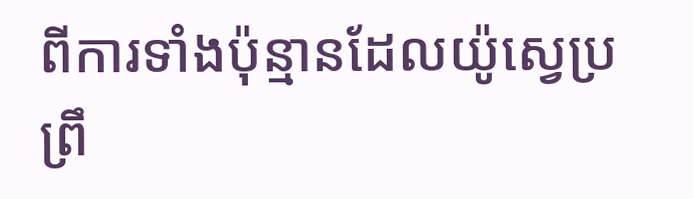ពីការទាំងប៉ុន្មានដែលយ៉ូស្វេប្រព្រឹ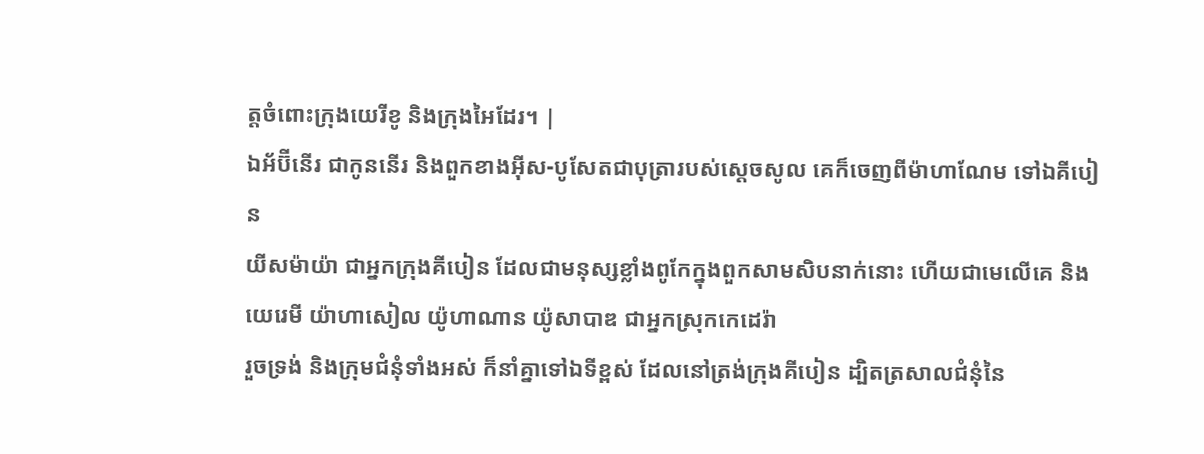ត្តចំពោះក្រុងយេរីខូ និងក្រុងអៃដែរ។ |
ឯអ័ប៊ីនើរ ជាកូននើរ និងពួកខាងអ៊ីស-បូសែតជាបុត្រារបស់ស្ដេចសូល គេក៏ចេញពីម៉ាហាណែម ទៅឯគីបៀន
យីសម៉ាយ៉ា ជាអ្នកក្រុងគីបៀន ដែលជាមនុស្សខ្លាំងពូកែក្នុងពួកសាមសិបនាក់នោះ ហើយជាមេលើគេ និងយេរេមី យ៉ាហាសៀល យ៉ូហាណាន យ៉ូសាបាឌ ជាអ្នកស្រុកកេដេរ៉ា
រួចទ្រង់ និងក្រុមជំនុំទាំងអស់ ក៏នាំគ្នាទៅឯទីខ្ពស់ ដែលនៅត្រង់ក្រុងគីបៀន ដ្បិតត្រសាលជំនុំនៃ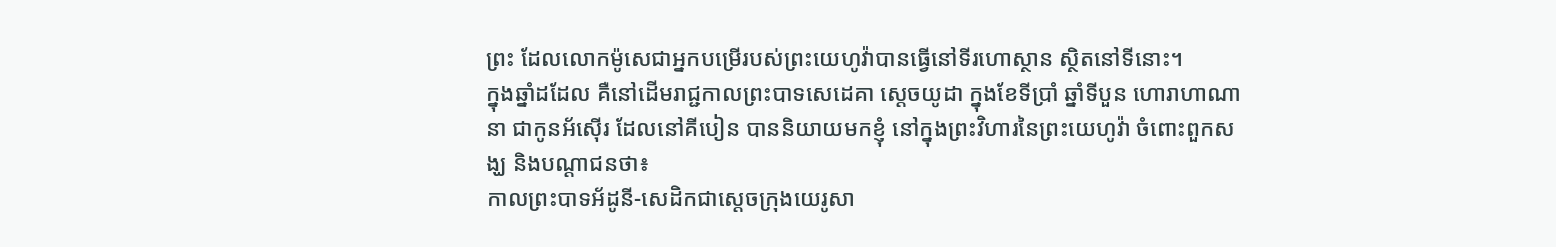ព្រះ ដែលលោកម៉ូសេជាអ្នកបម្រើរបស់ព្រះយេហូវ៉ាបានធ្វើនៅទីរហោស្ថាន ស្ថិតនៅទីនោះ។
ក្នុងឆ្នាំដដែល គឺនៅដើមរាជ្ជកាលព្រះបាទសេដេគា ស្តេចយូដា ក្នុងខែទីប្រាំ ឆ្នាំទីបួន ហោរាហាណានា ជាកូនអ័ស៊ើរ ដែលនៅគីបៀន បាននិយាយមកខ្ញុំ នៅក្នុងព្រះវិហារនៃព្រះយេហូវ៉ា ចំពោះពួកសង្ឃ និងបណ្ដាជនថា៖
កាលព្រះបាទអ័ដូនី-សេដិកជាស្តេចក្រុងយេរូសា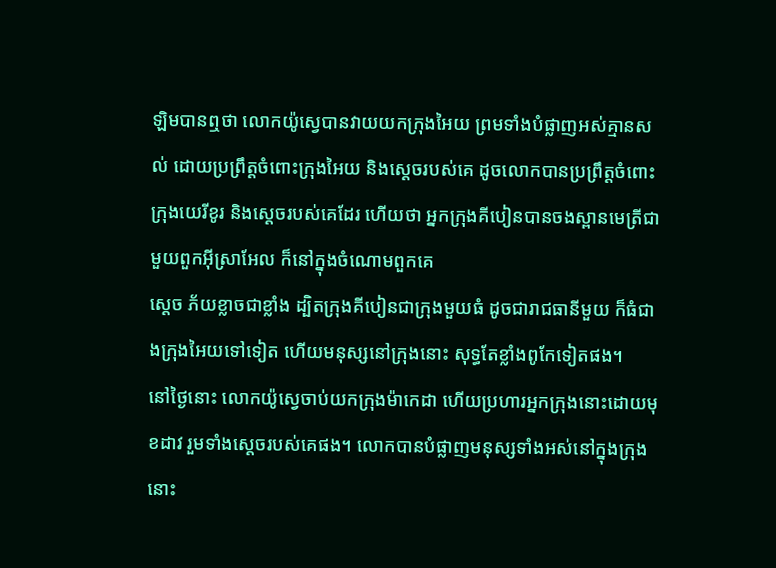ឡិមបានឮថា លោកយ៉ូស្វេបានវាយយកក្រុងអៃយ ព្រមទាំងបំផ្លាញអស់គ្មានសល់ ដោយប្រព្រឹត្តចំពោះក្រុងអៃយ និងស្តេចរបស់គេ ដូចលោកបានប្រព្រឹត្តចំពោះក្រុងយេរីខូរ និងស្តេចរបស់គេដែរ ហើយថា អ្នកក្រុងគីបៀនបានចងស្ពានមេត្រីជាមួយពួកអ៊ីស្រាអែល ក៏នៅក្នុងចំណោមពួកគេ
ស្ដេច ភ័យខ្លាចជាខ្លាំង ដ្បិតក្រុងគីបៀនជាក្រុងមួយធំ ដូចជារាជធានីមួយ ក៏ធំជាងក្រុងអៃយទៅទៀត ហើយមនុស្សនៅក្រុងនោះ សុទ្ធតែខ្លាំងពូកែទៀតផង។
នៅថ្ងៃនោះ លោកយ៉ូស្វេចាប់យកក្រុងម៉ាកេដា ហើយប្រហារអ្នកក្រុងនោះដោយមុខដាវ រួមទាំងស្តេចរបស់គេផង។ លោកបានបំផ្លាញមនុស្សទាំងអស់នៅក្នុងក្រុងនោះ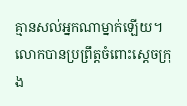គ្មានសល់អ្នកណាម្នាក់ឡើយ។ លោកបានប្រព្រឹត្តចំពោះស្តេចក្រុង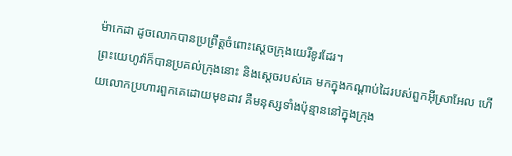ម៉ាកេដា ដូចលោកបានប្រព្រឹត្តចំពោះស្តេចក្រុងយេរីខូរដែរ។
ព្រះយេហូវ៉ាក៏បានប្រគល់ក្រុងនោះ និងស្តេចរបស់គេ មកក្នុងកណ្ដាប់ដៃរបស់ពួកអ៊ីស្រាអែល ហើយលោកប្រហារពួកគេដោយមុខដាវ គឺមនុស្សទាំងប៉ុន្មាននៅក្នុងក្រុង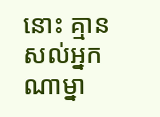នោះ គ្មានសល់អ្នកណាម្នា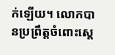ក់ឡើយ។ លោកបានប្រព្រឹត្តចំពោះស្តេ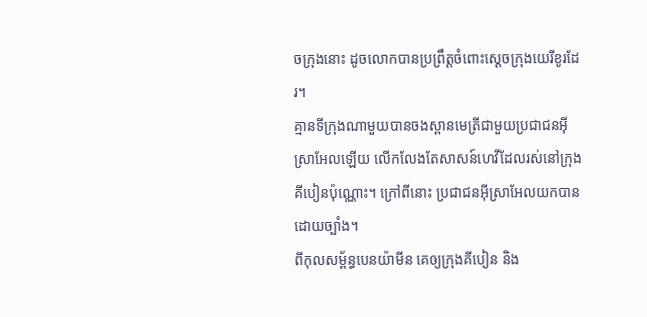ចក្រុងនោះ ដូចលោកបានប្រព្រឹត្តចំពោះស្តេចក្រុងយេរីខូរដែរ។
គ្មានទីក្រុងណាមួយបានចងស្ពានមេត្រីជាមួយប្រជាជនអ៊ីស្រាអែលឡើយ លើកលែងតែសាសន៍ហេវីដែលរស់នៅក្រុងគីបៀនប៉ុណ្ណោះ។ ក្រៅពីនោះ ប្រជាជនអ៊ីស្រាអែលយកបានដោយច្បាំង។
ពីកុលសម្ព័ន្ធបេនយ៉ាមីន គេឲ្យក្រុងគីបៀន និង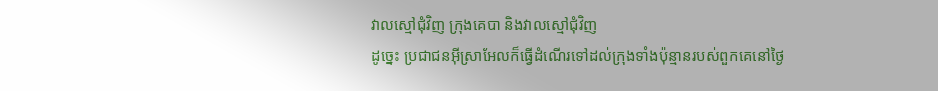វាលស្មៅជុំវិញ ក្រុងគេបា និងវាលស្មៅជុំវិញ
ដូច្នេះ ប្រជាជនអ៊ីស្រាអែលក៏ធ្វើដំណើរទៅដល់ក្រុងទាំងប៉ុន្មានរបស់ពួកគេនៅថ្ងៃ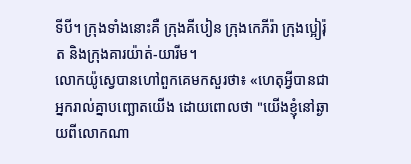ទីបី។ ក្រុងទាំងនោះគឺ ក្រុងគីបៀន ក្រុងកេភីរ៉ា ក្រុងប្អៀរ៉ុត និងក្រុងគារយ៉ាត់-យារីម។
លោកយ៉ូស្វេបានហៅពួកគេមកសួរថា៖ «ហេតុអ្វីបានជាអ្នករាល់គ្នាបញ្ឆោតយើង ដោយពោលថា "យើងខ្ញុំនៅឆ្ងាយពីលោកណា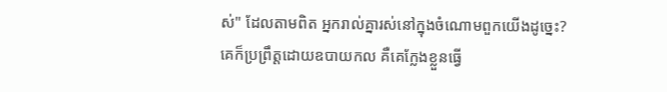ស់" ដែលតាមពិត អ្នករាល់គ្នារស់នៅក្នុងចំណោមពួកយើងដូច្នេះ?
គេក៏ប្រព្រឹត្តដោយឧបាយកល គឺគេក្លែងខ្លួនធ្វើ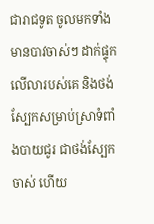ជារាជទូត ចូលមកទាំងមានបាវចាស់ៗ ដាក់ផ្ទុកលើលារបស់គេ និងថង់ស្បែកសម្រាប់ស្រាទំពាំងបាយជូរ ជាថង់ស្បែកចាស់ ហើយ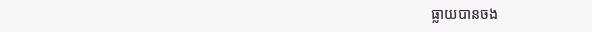ធ្លាយបានចង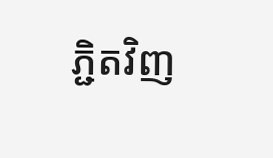ភ្ជិតវិញ